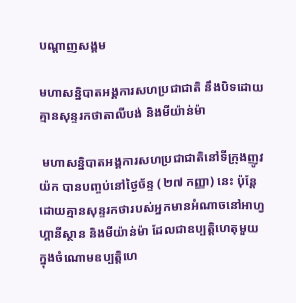បណ្តាញសង្គម

មហាសន្និបាតអង្គការសហប្រជាជាតិ នឹងបិទដោយគ្មានសុន្ទរកថាតាលីបង់ និងមីយ៉ាន់ម៉ា

 មហាសន្និបាតអង្គការសហប្រជាជាតិនៅទីក្រុងញូវយ៉ក បានបញ្ចប់នៅថ្ងៃច័ន្ទ (២៧ កញ្ញា) នេះ ប៉ុន្តែដោយគ្មានសុន្ទរកថារបស់អ្នកមានអំណាចនៅអាហ្វហ្គានីស្ថាន និងមីយ៉ាន់ម៉ា ដែលជាឧប្បត្តិហេតុមួយ ក្នុងចំណោមឧប្បត្តិហេ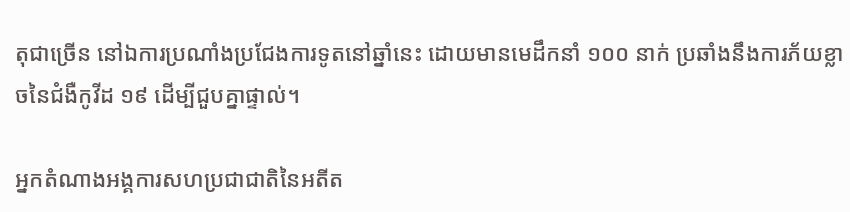តុជាច្រើន នៅឯការប្រណាំងប្រជែងការទូតនៅឆ្នាំនេះ ដោយមានមេដឹកនាំ ១០០ នាក់ ប្រឆាំងនឹងការភ័យខ្លាចនៃជំងឺកូវីដ ១៩ ដើម្បីជួបគ្នាផ្ទាល់។

អ្នកតំណាងអង្គការសហប្រជាជាតិនៃអតីត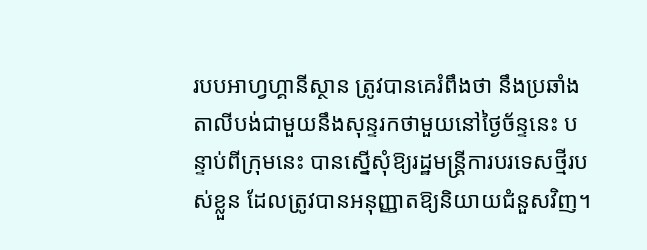របបអាហ្វហ្គានីស្ថាន ត្រូវបានគេរំពឹងថា នឹងប្រឆាំងតាលីបង់ជាមួយនឹងសុន្ទរកថាមួយនៅថ្ងៃច័ន្ទនេះ បន្ទាប់ពីក្រុមនេះ បានស្នើសុំឱ្យរដ្ឋមន្ត្រីការបរទេសថ្មីរបស់ខ្លួន ដែលត្រូវបានអនុញ្ញាតឱ្យនិយាយជំនួសវិញ។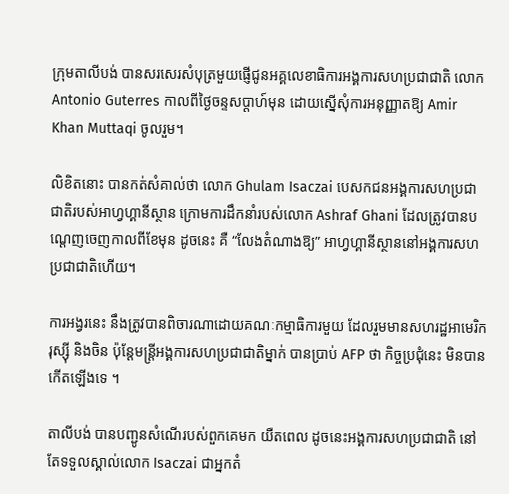ក្រុមតាលីបង់ បានសរសេរសំបុត្រមួយផ្ញើជូនអគ្គលេខាធិការអង្គការសហប្រជាជាតិ លោក Antonio Guterres កាលពីថ្ងៃចន្ទសប្តាហ៍មុន ដោយស្នើសុំការអនុញ្ញាតឱ្យ Amir Khan Muttaqi ចូលរួម។

លិខិតនោះ បានកត់សំគាល់ថា លោក Ghulam Isaczai បេសកជនអង្គការសហប្រជាជាតិរបស់អាហ្វហ្គានីស្ថាន ក្រោមការដឹកនាំរបស់លោក Ashraf Ghani ដែលត្រូវបានបណ្តេញចេញកាលពីខែមុន ដូចនេះ គឺ “លែងតំណាងឱ្យ” អាហ្វហ្គានីស្ថាននៅអង្គការសហប្រជាជាតិហើយ។

ការអង្វរនេះ នឹងត្រូវបានពិចារណាដោយគណៈកម្មាធិការមួយ ដែលរួមមានសហរដ្ឋអាមេរិករុស្ស៊ី និងចិន ប៉ុន្តែមន្រ្តីអង្គការសហប្រជាជាតិម្នាក់ បានប្រាប់ AFP ថា កិច្ចប្រជុំនេះ មិនបានកើតឡើងទេ ។

តាលីបង់ បានបញ្ជូនសំណើរបស់ពួកគេមក យឺតពេល ដូចនេះអង្គការសហប្រជាជាតិ នៅតែទទួលស្គាល់លោក Isaczai ជាអ្នកតំ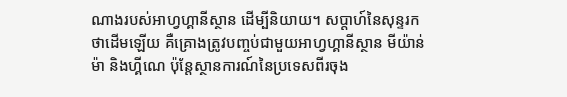ណាងរបស់អាហ្វហ្គានីស្ថាន ដើម្បីនិយាយ។ សប្តាហ៍នៃសុន្ទរកថាដើមឡើយ គឺគ្រោងត្រូវបញ្ចប់ជាមួយអាហ្វហ្គានីស្ថាន មីយ៉ាន់ម៉ា និងហ្គីណេ ប៉ុន្តែស្ថានការណ៍នៃប្រទេសពីរចុង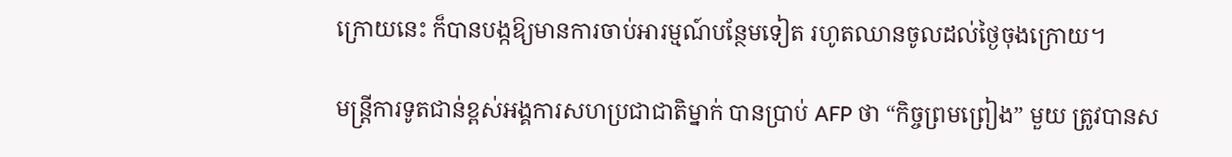ក្រោយនេះ ក៏បានបង្កឱ្យមានការចាប់អារម្មណ៍បន្ថែមទៀត រហូតឈានចូលដល់ថ្ងៃចុងក្រោយ។

មន្ត្រីការទូតជាន់ខ្ពស់អង្គការសហប្រជាជាតិម្នាក់ បានប្រាប់ AFP ថា “កិច្ចព្រមព្រៀង” មួយ ត្រូវបានស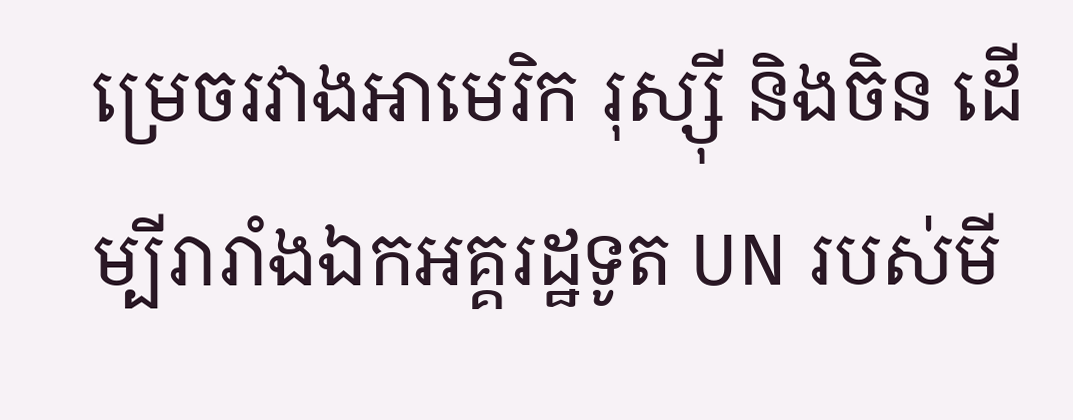ម្រេចរវាងអាមេរិក រុស្ស៊ី និងចិន ដើម្បីរារាំងឯកអគ្គរដ្ឋទូត UN របស់មី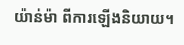យ៉ាន់ម៉ា ពីការឡើងនិយាយ។